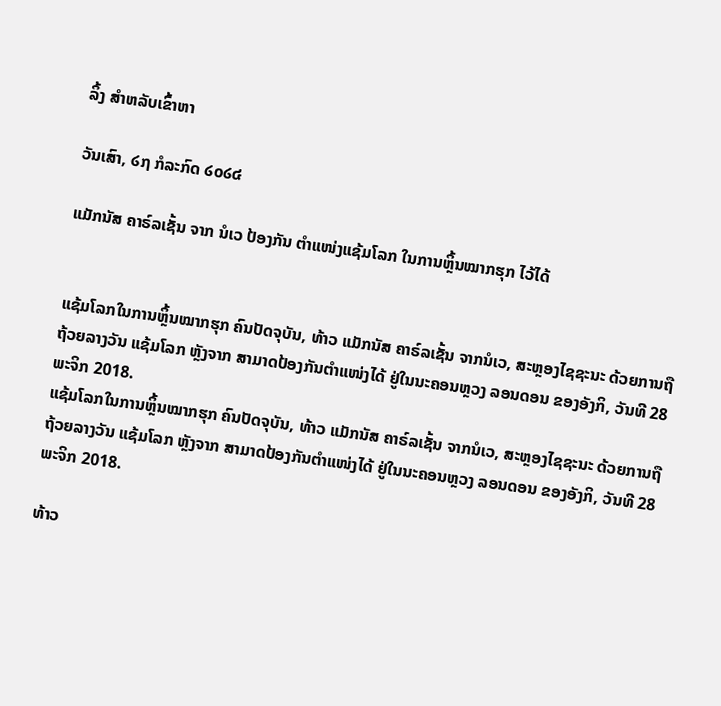ລິ້ງ ສຳຫລັບເຂົ້າຫາ

ວັນເສົາ, ໒໗ ກໍລະກົດ ໒໐໒໔

ແມັກນັສ ຄາຣ໌ລເຊັ້ນ ຈາກ ນໍເວ ປ້ອງກັນ ຕຳແໜ່ງແຊ້ມໂລກ ໃນການຫຼິ້ນໝາກຮຸກ ໄວ້ໄດ້


ແຊ້ມໂລກໃນການຫຼິ້ນໝາກຮຸກ ຄົນປັດຈຸບັນ, ທ້າວ ແມັກນັສ ຄາຣ໌ລເຊັ້ນ ຈາກນໍເວ, ສະຫຼອງໄຊຊະນະ ດ້ວຍການຖື ຖ້ວຍລາງວັນ ແຊ້ມໂລກ ຫຼັງຈາກ ສາມາດປ້ອງກັນຕຳແໜ່ງໄດ້ ຢູ່ໃນນະຄອນຫຼວງ ລອນດອນ ຂອງອັງກິ, ວັນທີ 28 ພະຈິກ 2018.
ແຊ້ມໂລກໃນການຫຼິ້ນໝາກຮຸກ ຄົນປັດຈຸບັນ, ທ້າວ ແມັກນັສ ຄາຣ໌ລເຊັ້ນ ຈາກນໍເວ, ສະຫຼອງໄຊຊະນະ ດ້ວຍການຖື ຖ້ວຍລາງວັນ ແຊ້ມໂລກ ຫຼັງຈາກ ສາມາດປ້ອງກັນຕຳແໜ່ງໄດ້ ຢູ່ໃນນະຄອນຫຼວງ ລອນດອນ ຂອງອັງກິ, ວັນທີ 28 ພະຈິກ 2018.

ທ້າວ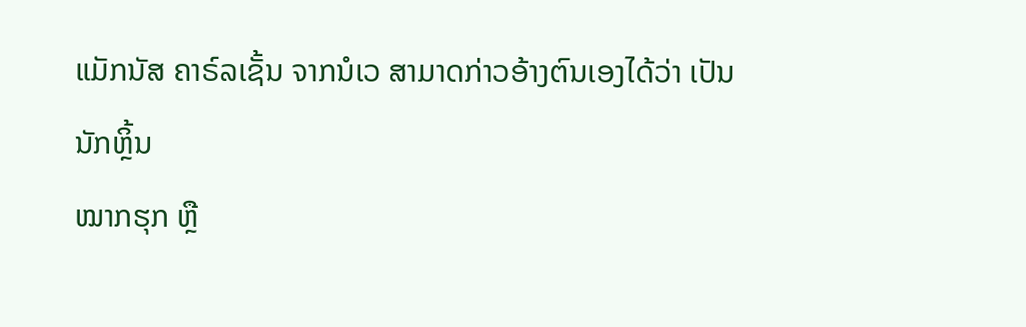ແມັກນັສ ຄາຣ໌ລເຊັ້ນ ຈາກນໍເວ ສາມາດກ່າວອ້າງຕົນເອງໄດ້ວ່າ ເປັນນັກຫຼິ້ນ
ໝາກຮຸກ ຫຼື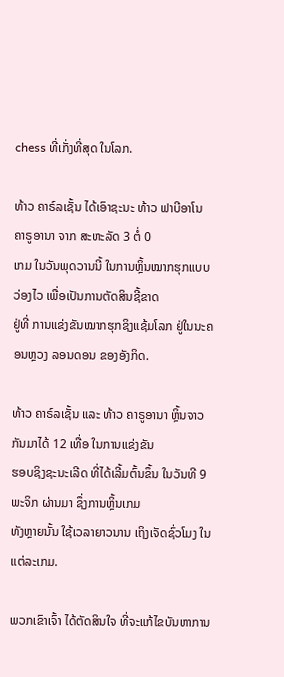chess ທີ່ເກັ່ງທີ່ສຸດ ໃນໂລກ.

ທ້າວ ຄາຣ໌ລເຊັ້ນ ໄດ້ເອົາຊະນະ ທ້າວ ຟາບີອາໂນ ຄາຣູອານາ ຈາກ ສະຫະລັດ 3 ຕໍ່ 0
ເກມ ໃນວັນພຸດວານນີ້ ໃນການຫຼິ້ນໝາກຮຸກແບບວ່ອງໄວ ເພື່ອເປັນການຕັດສິນຊີ້ຂາດ
ຢູ່ທີ່ ການແຂ່ງຂັນໝາກຮຸກຊິງແຊ້ມໂລກ ຢູ່ໃນນະຄອນຫຼວງ ລອນດອນ ຂອງອັງກິດ.

ທ້າວ ຄາຣ໌ລເຊັ້ນ ແລະ ທ້າວ ຄາຣູອານາ ຫຼິ້ນຈາວກັນມາໄດ້ 12 ເທື່ອ ໃນການແຂ່ງຂັນ
ຮອບຊິງຊະນະເລີດ ທີ່ໄດ້ເລີ້ມຕົ້ນຂຶ້ນ ໃນວັນທີ 9 ພະຈິກ ຜ່ານມາ ຊຶ່ງການຫຼິ້ນເກມ
ທັງຫຼາຍນັ້ນ ໃຊ້ເວລາຍາວນານ ເຖິງເຈັດຊົ່ວໂມງ ໃນແຕ່ລະເກມ.

ພວກເຂົາເຈົ້າ ໄດ້ຕັດສິນໃຈ ທີ່ຈະແກ້ໄຂບັນຫາການ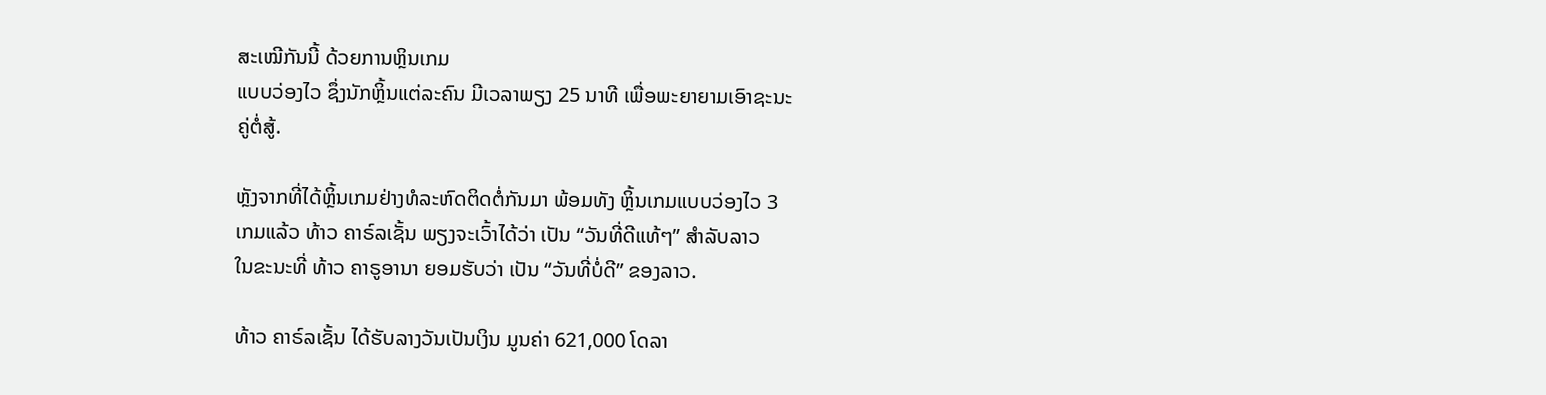ສະເໝີກັນນີ້ ດ້ວຍການຫຼິນເກມ
ແບບວ່ອງໄວ ຊຶ່ງນັກຫຼິ້ນແຕ່ລະຄົນ ມີເວລາພຽງ 25 ນາທີ ເພື່ອພະຍາຍາມເອົາຊະນະ
ຄູ່ຕໍ່ສູ້.

ຫຼັງຈາກທີ່ໄດ້ຫຼິ້ນເກມຢ່າງທໍລະຫົດຕິດຕໍ່ກັນມາ ພ້ອມທັງ ຫຼິ້ນເກມແບບວ່ອງໄວ 3
ເກມແລ້ວ ທ້າວ ຄາຣ໌ລເຊັ້ນ ພຽງຈະເວົ້າໄດ້ວ່າ ເປັນ “ວັນທີ່ດີແທ້ໆ” ສຳລັບລາວ
ໃນຂະນະທີ່ ທ້າວ ຄາຣູອານາ ຍອມຮັບວ່າ ເປັນ “ວັນທີ່ບໍ່ດີ” ຂອງລາວ.

ທ້າວ ຄາຣ໌ລເຊັ້ນ ໄດ້ຮັບລາງວັນເປັນເງິນ ມູນຄ່າ 621,000 ໂດລາ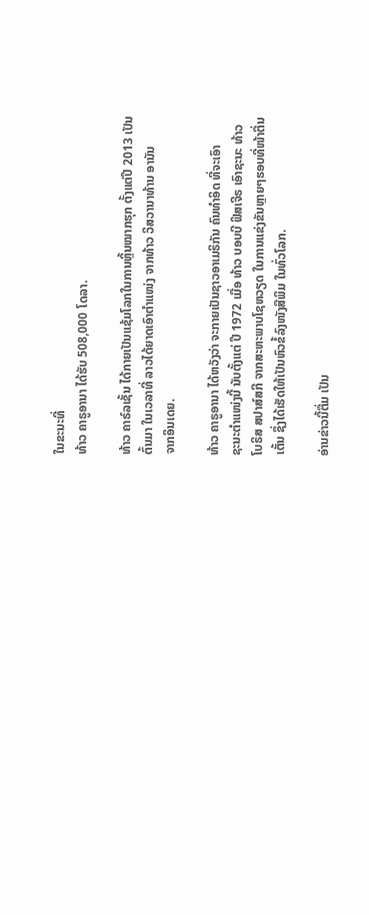ໃນຂະນະທີ່
ທ້າວ ຄາຣູອານາ ໄດ້ຮັບ 508,000 ໂດລາ.

ທ້າວ ຄາຣ໌ລເຊັ້ນ ໄດ້ກາຍເປັນແຊ້ມໂລກໃນການຫຼິ້ນໝາກຮຸກ ຕັ້ງແຕ່ປີ 2013 ເປັນ
ຕົ້ນມາ ໃນເວລາທີ່ ລາວໄດ້ຍາດເອົາຕຳແໜ່ງ ຈາກທ້າວ ວິສວານາທ້ານ ອານັນ
ຈາກອິນເດຍ.

ທ້າວ ຄາຣູອານາ ໄດ້ຫວັງວ່າ ຈະກາຍເປັນຊາວອາເມຣິກັນ ຄົນທຳອິດ ທີ່ຈະເອົາ
ຊະນະຕຳແໜ່ງນີ້ ນັບຕັ້ງແຕ່ ປີ 1972 ເມື່ອ ທ້າວ ບອບບີ ຟິສເຈີຣ ເອົາຊະນະ ທ້າວ
ໂບຣິສ ສປາສ໌ສກີ ຈາກສະຫະພາບໂຊຫວຽດ ໃນການແຂ່ງຂັນຫຼາຍໆຮອບທີ່ໜ້າຕື່ນ
ເຕັ້ນ ຊຶ່ງໄດ້ເຮັດໃຫ້ເປັນຫົວຂໍ້ລົງໜັງສືພິມ ໃນທົ່ວໂລກ.

ອ່ານຂ່າວນີ້ຕື່ມ ເປັນ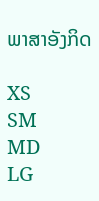ພາສາອັງກິດ

XS
SM
MD
LG